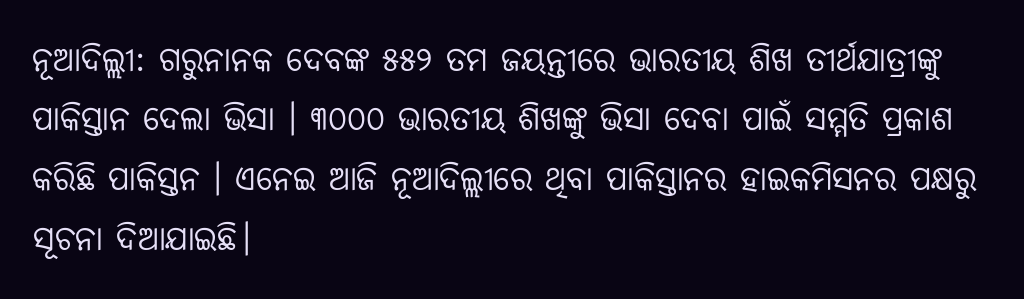ନୂଆଦିଲ୍ଲୀ: ଗରୁନାନକ ଦେବଙ୍କ ୫୫୨ ତମ ଜୟନ୍ତୀରେ ଭାରତୀୟ ଶିଖ ତୀର୍ଥଯାତ୍ରୀଙ୍କୁ ପାକିସ୍ତାନ ଦେଲା ଭିସା । ୩୦୦୦ ଭାରତୀୟ ଶିଖଙ୍କୁ ଭିସା ଦେବା ପାଇଁ ସମ୍ମତି ପ୍ରକାଶ କରିଛି ପାକିସ୍ତନ । ଏନେଇ ଆଜି ନୂଆଦିଲ୍ଲୀରେ ଥିବା ପାକିସ୍ତାନର ହାଇକମିସନର ପକ୍ଷରୁ ସୂଚନା ଦିଆଯାଇଛି।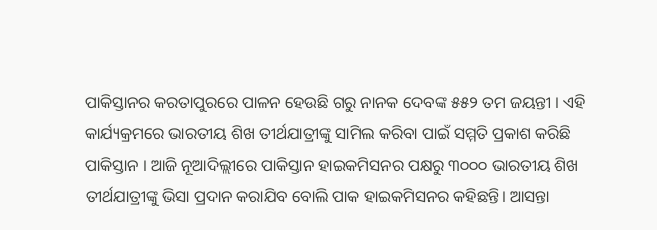ପାକିସ୍ତାନର କରତାପୁରରେ ପାଳନ ହେଉଛି ଗରୁ ନାନକ ଦେବଙ୍କ ୫୫୨ ତମ ଜୟନ୍ତୀ । ଏହି କାର୍ଯ୍ୟକ୍ରମରେ ଭାରତୀୟ ଶିଖ ତୀର୍ଥଯାତ୍ରୀଙ୍କୁ ସାମିଲ କରିବା ପାଇଁ ସମ୍ମତି ପ୍ରକାଶ କରିଛି ପାକିସ୍ତାନ । ଆଜି ନୂଆଦିଲ୍ଲୀରେ ପାକିସ୍ତାନ ହାଇକମିସନର ପକ୍ଷରୁ ୩୦୦୦ ଭାରତୀୟ ଶିଖ ତୀର୍ଥଯାତ୍ରୀଙ୍କୁ ଭିସା ପ୍ରଦାନ କରାଯିବ ବୋଲି ପାକ ହାଇକମିସନର କହିଛନ୍ତି। ଆସନ୍ତା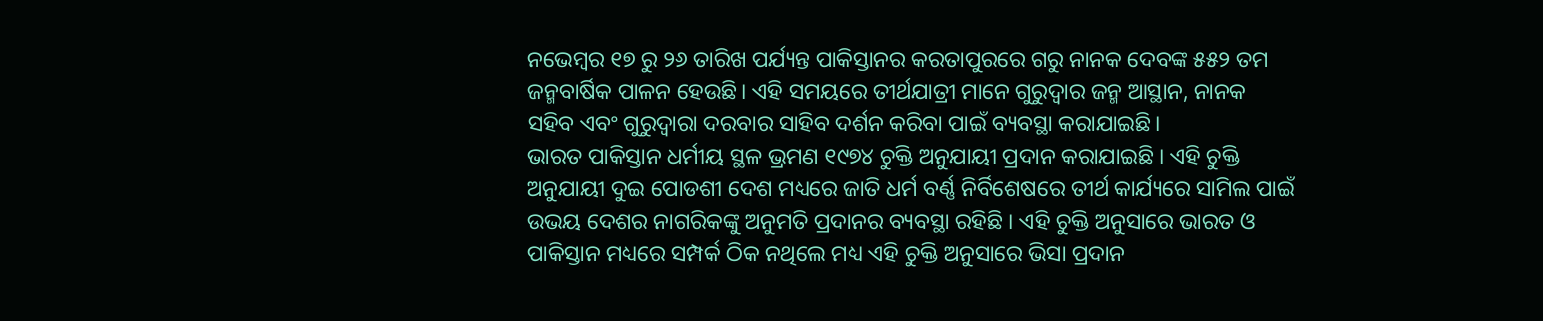ନଭେମ୍ବର ୧୭ ରୁ ୨୬ ତାରିଖ ପର୍ଯ୍ୟନ୍ତ ପାକିସ୍ତାନର କରତାପୁରରେ ଗରୁ ନାନକ ଦେବଙ୍କ ୫୫୨ ତମ ଜନ୍ମବାର୍ଷିକ ପାଳନ ହେଉଛି। ଏହି ସମୟରେ ତୀର୍ଥଯାତ୍ରୀ ମାନେ ଗୁରୁଦ୍ବାର ଜନ୍ମ ଆସ୍ଥାନ, ନାନକ ସହିବ ଏବଂ ଗୁରୁଦ୍ବାରା ଦରବାର ସାହିବ ଦର୍ଶନ କରିବା ପାଇଁ ବ୍ୟବସ୍ଥା କରାଯାଇଛି।
ଭାରତ ପାକିସ୍ତାନ ଧର୍ମୀୟ ସ୍ଥଳ ଭ୍ରମଣ ୧୯୭୪ ଚୁକ୍ତି ଅନୁଯାୟୀ ପ୍ରଦାନ କରାଯାଇଛି । ଏହି ଚୁକ୍ତି ଅନୁଯାୟୀ ଦୁଇ ପୋଡଶୀ ଦେଶ ମଧ୍ୟରେ ଜାତି ଧର୍ମ ବର୍ଣ୍ଣ ନିର୍ବିଶେଷରେ ତୀର୍ଥ କାର୍ଯ୍ୟରେ ସାମିଲ ପାଇଁ ଉଭୟ ଦେଶର ନାଗରିକଙ୍କୁ ଅନୁମତି ପ୍ରଦାନର ବ୍ୟବସ୍ଥା ରହିଛି । ଏହି ଚୁକ୍ତି ଅନୁସାରେ ଭାରତ ଓ ପାକିସ୍ତାନ ମଧ୍ୟରେ ସମ୍ପର୍କ ଠିକ ନଥିଲେ ମଧ୍ୟ ଏହି ଚୁକ୍ତି ଅନୁସାରେ ଭିସା ପ୍ରଦାନ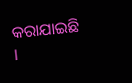କରାଯାଇଛି ।